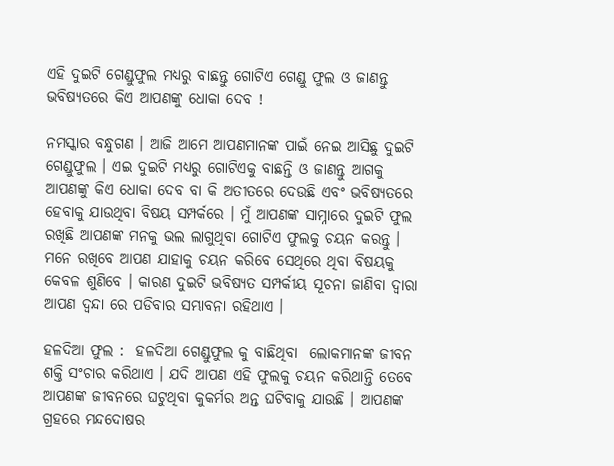ଏହି ଦୁଇଟି ଗେଣ୍ଡୁଫୁଲ ମଧ୍ୟରୁ ବାଛନ୍ତୁ ଗୋଟିଏ ଗେଣ୍ଡୁ ଫୁଲ ଓ ଜାଣନ୍ତୁ ଭବିଷ୍ୟତରେ କିଏ ଆପଣଙ୍କୁ ଧୋକା ଦେବ !

ନମସ୍କାର ବନ୍ଧୁଗଣ । ଆଜି ଆମେ ଆପଣମାନଙ୍କ ପାଇଁ ନେଇ ଆସିଛୁ ଦୁଇଟି  ଗେଣ୍ଡୁଫୁଲ । ଏଇ ଦୁଇଟି ମଧ୍ୟରୁ ଗୋଟିଏକୁ ବାଛନ୍ତି ଓ ଜାଣନ୍ତୁ ଆଗକୁ ଆପଣଙ୍କୁ କିଏ ଧୋକା ଦେବ ବା କି ଅତୀତରେ ଦେଉଛି ଏବଂ ଭବିଷ୍ୟତରେ ହେବାକୁ ଯାଉଥିବା ବିଷୟ ସମ୍ପର୍କରେ । ମୁଁ ଆପଣଙ୍କ ସାମ୍ନାରେ ଦୁଇଟି ଫୁଲ ରଖିଛି ଆପଣଙ୍କ ମନକୁ ଭଲ ଲାଗୁଥିବା ଗୋଟିଏ ଫୁଲକୁ ଚୟନ କରନ୍ତୁ । ମନେ ରଖିବେ ଆପଣ ଯାହାକୁ ଚୟନ କରିବେ ସେଥିରେ ଥିବା ବିଷୟକୁ କେବଳ ଶୁଣିବେ । କାରଣ ଦୁଇଟି ଭବିଷ୍ୟତ ସମ୍ପର୍କୀୟ ସୂଚନା ଜାଣିବା ଦ୍ଵାରା ଆପଣ ଦ୍ଵନ୍ଦା ରେ ପଡିବାର ସମ୍ଭାବନା ରହିଥାଏ ।

ହଳଦିଆ ଫୁଲ :  ହଳଦିଆ ଗେଣ୍ଡୁଫୁଲ କୁ ବାଛିଥିବା  ଲୋକମାନଙ୍କ ଜୀବନ ଶକ୍ତି ସଂଚାର କରିଥାଏ । ଯଦି ଆପଣ ଏହି ଫୁଲକୁ ଚୟନ କରିଥାନ୍ତି ତେବେ ଆପଣଙ୍କ ଜୀବନରେ ଘଟୁଥିବା କୁକର୍ମର ଅନ୍ତ ଘଟିବାକୁ ଯାଉଛି । ଆପଣଙ୍କ ଗ୍ରହରେ ମନ୍ଦଦୋଷର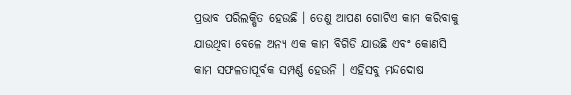ପ୍ରଭାବ ପରିଲକ୍ଷିତ ହେଉଛି । ତେଣୁ ଆପଣ ଗୋଟିଏ କାମ କରିବାକୁ ଯାଉଥିବା ବେଳେ ଅନ୍ୟ ଏକ କାମ ବିଗିଡି ଯାଉଛି ଏବଂ କୋଣସି କାମ ସଫଳତାପୂର୍ବକ ସମ୍ପର୍ଣ୍ଣ ହେଉନି । ଏହିସବୁ ମନ୍ଦଦୋଷ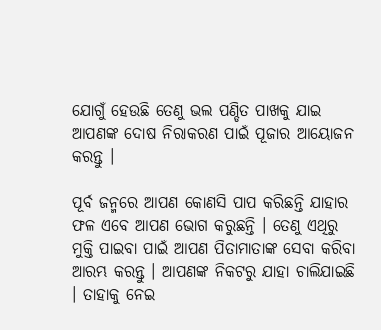ଯୋଗୁଁ ହେଉଛି ତେଣୁ ଭଲ ପଣ୍ଡିତ ପାଖକୁ ଯାଇ ଆପଣଙ୍କ ଦୋଷ ନିରାକରଣ ପାଇଁ ପୂଜାର ଆୟୋଜନ କରନ୍ତୁ ।

ପୂର୍ବ ଜନ୍ମରେ ଆପଣ କୋଣସି ପାପ କରିଛନ୍ତି ଯାହାର ଫଳ ଏବେ ଆପଣ ଭୋଗ କରୁଛନ୍ତି । ତେଣୁ ଏଥିରୁ ମୁକ୍ତି ପାଇବା ପାଇଁ ଆପଣ ପିତାମାତାଙ୍କ ସେବା କରିବା ଆରମ୍ଭ କରନ୍ତୁ । ଆପଣଙ୍କ ନିକଟରୁ ଯାହା ଚାଲିଯାଇଛି । ତାହାକୁ ନେଇ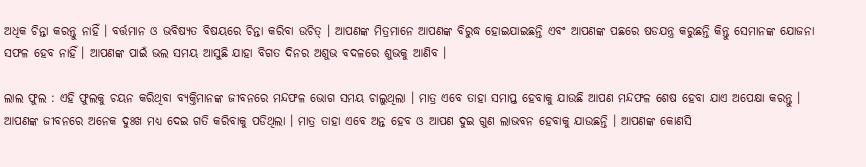ଅଧିକ ଚିନ୍ତା କରନ୍ତୁ ନାହିଁ । ବର୍ତ୍ତମାନ ଓ ଭବିଷ୍ୟତ ବିଷୟରେ ଚିନ୍ତା କରିବା ଉଚିତ୍ । ଆପଣଙ୍କ ମିତ୍ରମାନେ ଆପଣଙ୍କ ବିରୁଦ୍ଧ ହୋଇଯାଇଛନ୍ତି ଏବଂ ଆପଣଙ୍କ ପଛରେ ଷଡଯନ୍ତ୍ର କରୁଛନ୍ତି କିନ୍ତୁ ସେମାନଙ୍କ ଯୋଜନା ସଫଳ ହେବ ନାହିଁ । ଆପଣଙ୍କ ପାଇଁ ଭଲ ସମୟ ଆସୁଛି ଯାହା ବିଗତ ଦିନର ଅଶୁଭ ବଦଳରେ ଶୁଭକୁ ଆଣିବ ।

ଲାଲ ଫୁଲ : ଏହି ଫୁଲକୁ ଚୟନ କରିଥିବା ବ୍ୟକ୍ତିମାନଙ୍କ ଜୀବନରେ ମନ୍ଦଫଳ ଭୋଗ ସମୟ ଚାଲୁଥିଲା । ମାତ୍ର ଏବେ ତାହା ସମାପ୍ତ ହେବାକୁ ଯାଉଛି ଆପଣ ମନ୍ଦଫଳ ଶେଷ ହେବା ଯାଏ ଅପେକ୍ଷା କରନ୍ତୁ । ଆପଣଙ୍କ ଜୀବନରେ ଅନେକ ଦୁଃଖ ମଧ୍ୟ ଦେଇ ଗତି କରିବାକୁ ପଡିଥିଲା । ମାତ୍ର ତାହା ଏବେ ଅନ୍ତ ହେବ ଓ ଆପଣ ଦୁଇ ଗୁଣ ଲାଭବନ ହେବାକୁ ଯାଉଛନ୍ତି । ଆପଣଙ୍କ କୋଣସି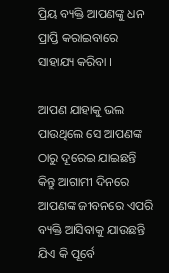ପ୍ରିୟ ବ୍ୟକ୍ତି ଆପଣଙ୍କୁ ଧନ ପ୍ରାପ୍ତି କରାଇବାରେ ସାହାଯ୍ୟ କରିବା ।

ଆପଣ ଯାହାକୁ ଭଲ ପାଉଥିଲେ ସେ ଆପଣଙ୍କ ଠାରୁ ଦୂରେଇ ଯାଇଛନ୍ତି କିନ୍ତୁ ଆଗାମୀ ଦିନରେ ଆପଣଙ୍କ ଜୀବନରେ ଏପରି ବ୍ୟକ୍ତି ଆସିବାକୁ ଯାଉଛନ୍ତି ଯିଏ କି ପୂର୍ବେ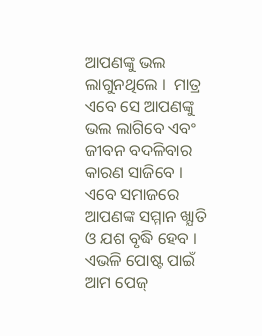ଆପଣଙ୍କୁ ଭଲ ଲାଗୁନଥିଲେ ।  ମାତ୍ର ଏବେ ସେ ଆପଣଙ୍କୁ ଭଲ ଲାଗିବେ ଏବଂ ଜୀବନ ବଦଳିବାର କାରଣ ସାଜିବେ । ଏବେ ସମାଜରେ ଆପଣଙ୍କ ସମ୍ମାନ ଖ୍ଯାତି ଓ ଯଶ ବୃଦ୍ଧି ହେବ । ଏଭଳି ପୋଷ୍ଟ ପାଇଁ ଆମ ପେଜ୍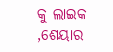କୁ ଲାଇକ ,ଶେୟାର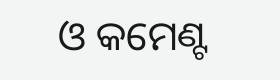ଓ କମେଣ୍ଟ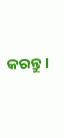କରନ୍ତୁ ।